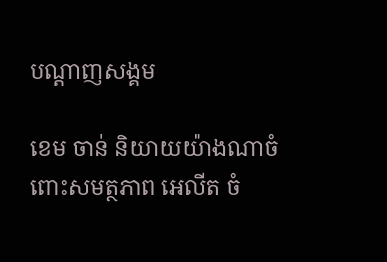បណ្តាញសង្គម

ខេម ចាន់ និយាយយ៉ាងណាចំពោះសមត្ថភាព អេលីត ចំ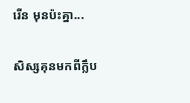រើន មុនប៉ះគ្នា...

សិស្សគុនមកពីក្លឹប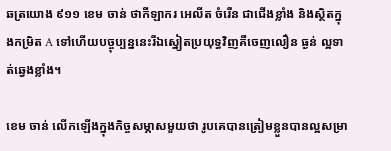ឆត្រយោង ៩១១ ខេម ចាន់ ថាកីឡាករ អេលីត ចំរើន ជាជើងខ្លាំង និងស្ថិតក្នុងកម្រិត A ទៅហើយបច្ចុប្បន្ននេះរីឯស្នៀតប្រយុទ្ធវិញគឺចេញលឿន ធ្ងន់ ល្អទាត់ឆ្វេងខ្លាំង។

ខេម ចាន់ លើកឡើងក្នុងកិច្ចសម្ភាសមួយថា រូបគេបានត្រៀមខ្លួនបានល្អសម្រា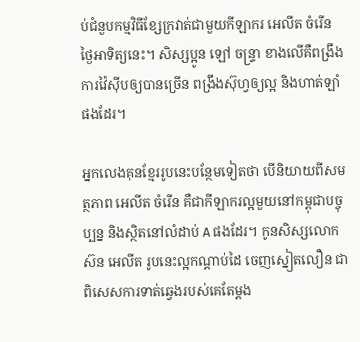ប់ជំនួបកម្មវិធីខ្សែក្រវាត់ជាមួយកីឡាករ អេលីត ចំរើន ថ្ងៃអាទិត្យនេះ។ សិស្សប្អូន ឡៅ ចន្ទ្រា ខាងលើគឺពង្រឹងការវ៉ៃស៊ីបឲ្យបានច្រើន ពង្រឹងស៊ុហ្វឲ្យល្អ និងហាត់ឡាំផងដែរ។

អ្នកលេងគុនខ្មែររូបនេះបន្ថែមទៀតថា បើនិយាយពីសមត្ថភាព អេលីត ចំរើន គឺជាកីឡាករល្អមួយនៅកម្ពុជាបច្ចុប្បន្ន និងស្ថិតនៅលំដាប់ A ផងដែរ។ កូនសិស្សលោក ស៊ន អេលីត រូបនេះល្អកណ្ដាប់ដៃ ចេញស្នៀតលឿន ជាពិសេសការទាត់ឆ្វេងរបស់គេតែម្ដង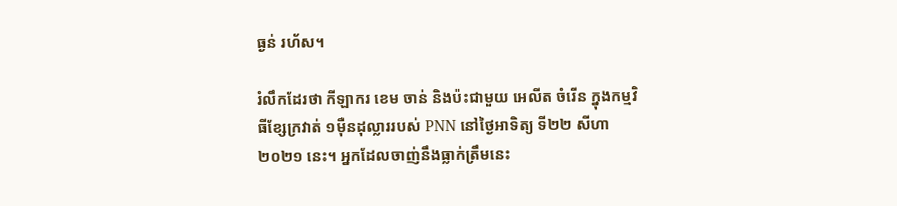ធ្ងន់ រហ័ស។

រំលឹកដែរថា កីឡាករ ខេម ចាន់ និងប៉ះជាមួយ អេលីត ចំរើន ក្នុងកម្មវិធីខ្សែក្រវាត់ ១ម៉ឺនដុល្លាររបស់ PNN នៅថ្ងៃអាទិត្យ ទី២២ សីហា ២០២១ នេះ។ អ្នកដែលចាញ់នឹងធ្លាក់ត្រឹមនេះ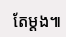តែម្ដង៕